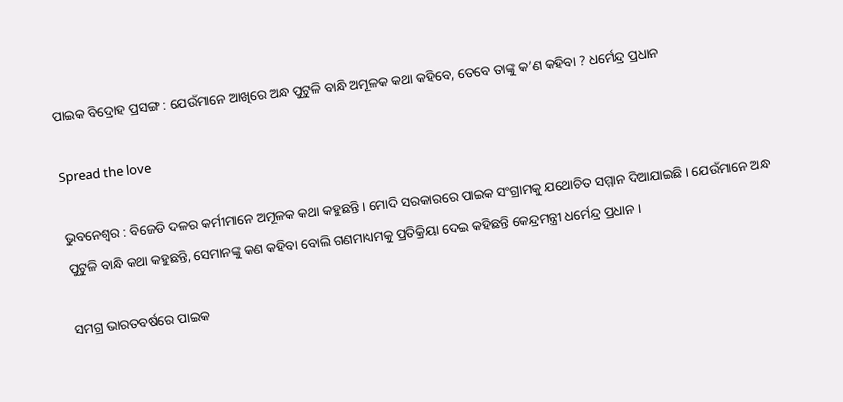ପାଇକ ବିଦ୍ରୋହ ପ୍ରସଙ୍ଗ : ଯେଉଁମାନେ ଆଖିରେ ଅନ୍ଧ ପୁଟୁଳି ବାନ୍ଧି ଅମୂଳକ କଥା କହିବେ, ତେବେ ତାଙ୍କୁ କ’ଣ କହିବା ? ଧର୍ମେନ୍ଦ୍ର ପ୍ରଧାନ

Spread the love

ଭୁବନେଶ୍ୱର : ବିଜେଡି ଦଳର କର୍ମୀମାନେ ଅମୂଳକ କଥା କହୁଛନ୍ତି । ମୋଦି ସରକାରରେ ପାଇକ ସଂଗ୍ରାମକୁ ଯଥୋଚିତ ସମ୍ମାନ ଦିଆଯାଇଛି । ଯେଉଁମାନେ ଅନ୍ଧ ପୁଟୁଳି ବାନ୍ଧି କଥା କହୁଛନ୍ତି, ସେମାନଙ୍କୁ କଣ କହିବା ବୋଲି ଗଣମାଧ୍ୟମକୁ ପ୍ରତିକ୍ରିୟା ଦେଇ କହିଛନ୍ତି କେନ୍ଦ୍ରମନ୍ତ୍ରୀ ଧର୍ମେନ୍ଦ୍ର ପ୍ରଧାନ ।

ସମଗ୍ର ଭାରତବର୍ଷରେ ପାଇକ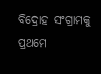ବିଦ୍ରୋହ ସଂଗ୍ରାମକୁ ପ୍ରଥମେ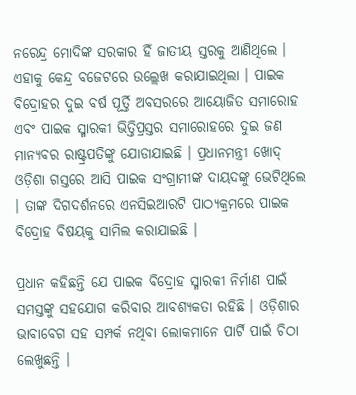ନରେନ୍ଦ୍ର ମୋଦିଙ୍କ ସରକାର ହିଁ ଜାତୀୟ ସ୍ତରକୁ ଆଣିଥିଲେ । ଏହାକୁ କେନ୍ଦ୍ର ବଜେଟରେ ଉଲ୍ଲେଖ କରାଯାଇଥିଲା । ପାଇକ ବିଦ୍ରୋହର ଦୁଇ ବର୍ଷ ପୂର୍ତ୍ତି ଅବସରରେ ଆୟୋଜିତ ସମାରୋହ ଏବଂ ପାଇକ ସ୍ମାରକୀ ଭିତ୍ତିପ୍ରସ୍ତର ସମାରୋହରେ ଦୁଇ ଜଣ ମାନ୍ୟବର ରାଷ୍ଟ୍ରପତିଙ୍କୁ ଯୋଡାଯାଇଛି । ପ୍ରଧାନମନ୍ତ୍ରୀ ଖୋଦ୍ ଓଡ଼ିଶା ଗସ୍ତରେ ଆସି ପାଇକ ସଂଗ୍ରାମୀଙ୍କ ଦାୟଦଙ୍କୁ ଭେଟିଥିଲେ । ତାଙ୍କ ଦିଗଦର୍ଶନରେ ଏନସିଇଆରଟି ପାଠ୍ୟକ୍ରମରେ ପାଇକ ବିଦ୍ରୋହ ବିଷୟକୁ ସାମିଲ କରାଯାଇଛି ।

ପ୍ରଧାନ କହିଛନ୍ତି ଯେ ପାଇକ ବିଦ୍ରୋହ ସ୍ମାରକୀ ନିର୍ମାଣ ପାଇଁ ସମସ୍ତଙ୍କୁ ସହଯୋଗ କରିବାର ଆବଶ୍ୟକତା ରହିଛି । ଓଡ଼ିଶାର ଭାବାବେଗ ସହ ସମ୍ପର୍କ ନଥିବା ଲୋକମାନେ ପାର୍ଟି ପାଇଁ ଚିଠା ଲେଖୁଛନ୍ତି ।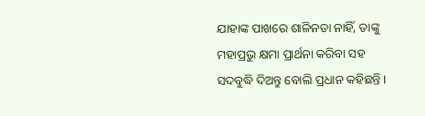ଯାହାଙ୍କ ପାଖରେ ଶାଳିନତା ନାହିଁ, ତାଙ୍କୁ ମହାପ୍ରଭୁ କ୍ଷମା ପ୍ରାର୍ଥନା କରିବା ସହ ସଦବୁଦ୍ଧି ଦିଅନ୍ତୁ ବୋଲି ପ୍ରଧାନ କହିଛନ୍ତି ।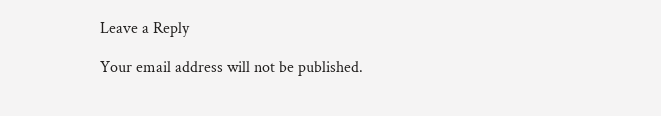Leave a Reply

Your email address will not be published.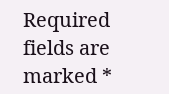Required fields are marked *